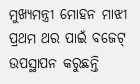ମୁଖ୍ୟମନ୍ତ୍ରୀ ମୋହନ ମାଝୀ ପ୍ରଥମ ଥର ପାଇଁ ବଜେଟ୍ ଉପସ୍ଥାପନ କରୁଛନ୍ତି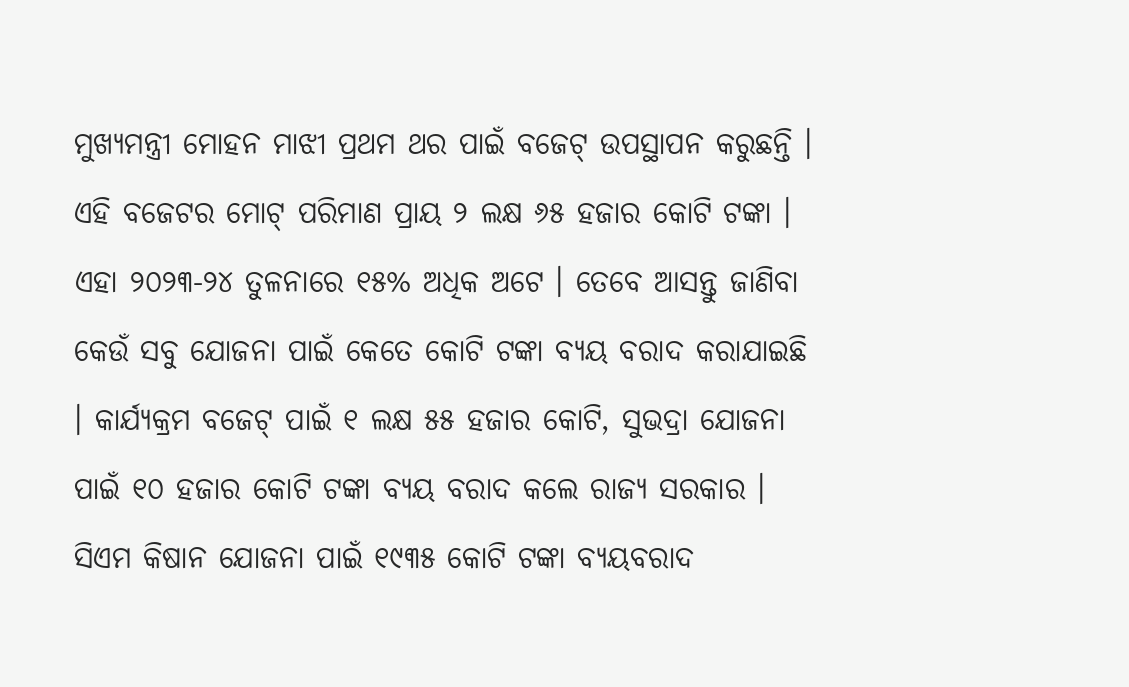ମୁଖ୍ୟମନ୍ତ୍ରୀ ମୋହନ ମାଝୀ ପ୍ରଥମ ଥର ପାଇଁ ବଜେଟ୍ ଉପସ୍ଥାପନ କରୁଛନ୍ତି । ଏହି ବଜେଟର ମୋଟ୍ ପରିମାଣ ପ୍ରାୟ ୨ ଲକ୍ଷ ୬୫ ହଜାର କୋଟି ଟଙ୍କା । ଏହା ୨୦୨୩-୨୪ ତୁଳନାରେ ୧୫% ଅଧିକ ଅଟେ । ତେବେ ଆସନ୍ତୁ ଜାଣିବା କେଉଁ ସବୁ ଯୋଜନା ପାଇଁ କେତେ କୋଟି ଟଙ୍କା ବ୍ୟୟ ବରାଦ କରାଯାଇଛି । କାର୍ଯ୍ୟକ୍ରମ ବଜେଟ୍ ପାଇଁ ୧ ଲକ୍ଷ ୫୫ ହଜାର କୋଟି, ସୁଭଦ୍ରା ଯୋଜନା ପାଇଁ ୧୦ ହଜାର କୋଟି ଟଙ୍କା ବ୍ୟୟ ବରାଦ କଲେ ରାଜ୍ୟ ସରକାର । ସିଏମ କିଷାନ ଯୋଜନା ପାଇଁ ୧୯୩୫ କୋଟି ଟଙ୍କା ବ୍ୟୟବରାଦ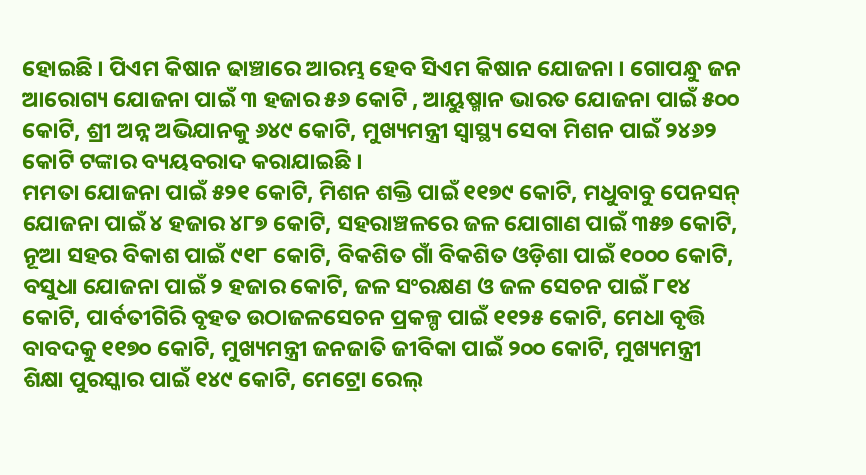ହୋଇଛି । ପିଏମ କିଷାନ ଢାଞ୍ଚାରେ ଆରମ୍ଭ ହେବ ସିଏମ କିଷାନ ଯୋଜନା । ଗୋପନ୍ଧୁ ଜନ ଆରୋଗ୍ୟ ଯୋଜନା ପାଇଁ ୩ ହଜାର ୫୬ କୋଟି , ଆୟୁଷ୍ମାନ ଭାରତ ଯୋଜନା ପାଇଁ ୫୦୦ କୋଟି, ଶ୍ରୀ ଅନ୍ନ ଅଭିଯାନକୁ ୬୪୯ କୋଟି, ମୁଖ୍ୟମନ୍ତ୍ରୀ ସ୍ୱାସ୍ଥ୍ୟ ସେବା ମିଶନ ପାଇଁ ୨୪୬୨ କୋଟି ଟଙ୍କାର ବ୍ୟୟବରାଦ କରାଯାଇଛି ।
ମମତା ଯୋଜନା ପାଇଁ ୫୨୧ କୋଟି, ମିଶନ ଶକ୍ତି ପାଇଁ ୧୧୭୯ କୋଟି, ମଧୁବାବୁ ପେନସନ୍ ଯୋଜନା ପାଇଁ ୪ ହଜାର ୪୮୭ କୋଟି, ସହରାଞ୍ଚଳରେ ଜଳ ଯୋଗାଣ ପାଇଁ ୩୫୭ କୋଟି, ନୂଆ ସହର ବିକାଶ ପାଇଁ ୯୧୮ କୋଟି, ବିକଶିତ ଗାଁ ବିକଶିତ ଓଡ଼ିଶା ପାଇଁ ୧୦୦୦ କୋଟି, ବସୁଧା ଯୋଜନା ପାଇଁ ୨ ହଜାର କୋଟି, ଜଳ ସଂରକ୍ଷଣ ଓ ଜଳ ସେଚନ ପାଇଁ ୮୧୪ କୋଟି, ପାର୍ବତୀଗିରି ବୃହତ ଉଠାଜଳସେଚନ ପ୍ରକଳ୍ପ ପାଇଁ ୧୧୨୫ କୋଟି, ମେଧା ବୃତ୍ତି ବାବଦକୁ ୧୧୭୦ କୋଟି, ମୁଖ୍ୟମନ୍ତ୍ରୀ ଜନଜାତି ଜୀବିକା ପାଇଁ ୨୦୦ କୋଟି, ମୁଖ୍ୟମନ୍ତ୍ରୀ ଶିକ୍ଷା ପୁରସ୍କାର ପାଇଁ ୧୪୯ କୋଟି, ମେଟ୍ରୋ ରେଲ୍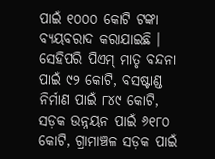ପାଇଁ ୧୦୦୦ କୋଟି ଟଙ୍କା ବ୍ୟୟବରାଦ କରାଯାଇଛି । ସେହିପରି ପିଏମ୍ ମାତୃ ବନ୍ଦନା ପାଇଁ ୯୨ କୋଟି, ବସଷ୍ଟାଣ୍ଡ ନିର୍ମାଣ ପାଇଁ ୮୪୯ କୋଟି, ସଡ଼କ ଉନ୍ନୟନ ପାଇଁ ୬୧୮୦ କୋଟି, ଗ୍ରାମାଞ୍ଚଳ ସଡ଼କ ପାଇଁ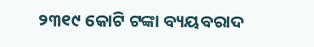୨୩୧୯ କୋଟି ଟଙ୍କା ବ୍ୟୟବରାଦ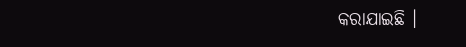କରାଯାଇଛି ।